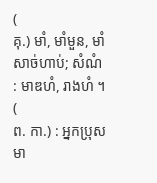(
គុ.) មាំ, មាំមួន, មាំសាច់ហាប់; សំណំ : មាឌហំ, រាងហំ ។ (
ព. កា.) : អ្នកប្រុសមា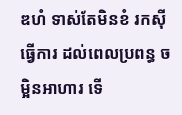ឌហំ ទាស់តែមិនខំ រកស៊ីធ្វើការ ដល់ពេលប្រពន្ធ ចម្អិនអាហារ ទើ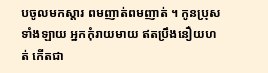បចូលមកស្តារ ពមញាត់ពមញាត់ ។ កូនប្រុសទាំងឡាយ អ្នកកុំរាយមាយ ឥតប្រឹងនឿយហត់ កើតជា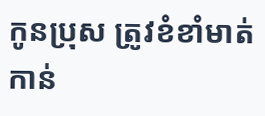កូនប្រុស ត្រូវខំខាំមាត់ កាន់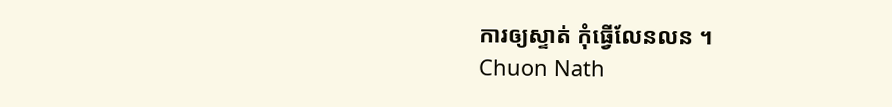ការឲ្យស្ទាត់ កុំធ្វើលែនលន ។
Chuon Nath